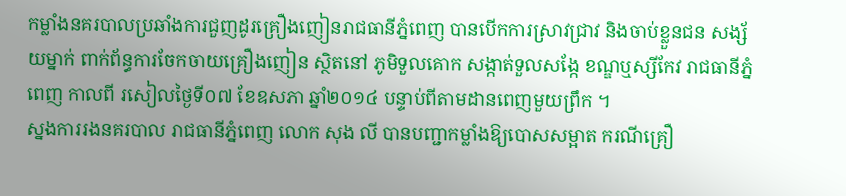កម្លាំងនគរបាលប្រឆាំងការជួញដូរគ្រឿងញៀនរាជធានីភ្នំពេញ បានបើកការស្រាវជ្រាវ និងចាប់ខ្លួនជន សង្ស័យម្នាក់ ពាក់ព័ន្ធការចែកចាយគ្រឿងញៀន ស្ថិតនៅ ភូមិទួលគោក សង្កាត់ទួលសង្កែ ខណ្ឌឬស្សីកែវ រាជធានីភ្នំពេញ កាលពី រសៀលថ្ងៃទី០៧ ខែឧសភា ឆ្នាំ២០១៤ បន្ទាប់ពីតាមដានពេញមួយព្រឹក ។
ស្នងការរងនគរបាល រាជធានីភ្នំពេញ លោក សុង លី បានបញ្ជាកម្លាំងឱ្យបោសសម្អាត ករណីគ្រឿ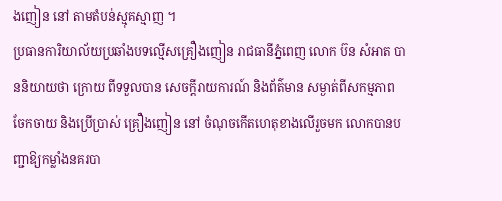ងញៀន នៅ តាមតំបន់ស្មុគស្មាញ ។
ប្រធានការិយាល័យប្រឆាំងបទល្មើសគ្រឿងញៀន រាជធានីភ្នំពេញ លោក ប៊ន សំអាត បាននិយាយថា ក្រោយ ពីទទួលបាន សេចក្ដីរាយការណ៍ និងព័ត៌មាន សម្ងាត់ពីសកម្មភាព ចែកចាយ និងប្រើប្រាស់ គ្រឿងញៀន នៅ ចំណុចកើតហេតុខាងលើរួចមក លោកបានបញ្ជាឱ្យកម្លាំងនគរបា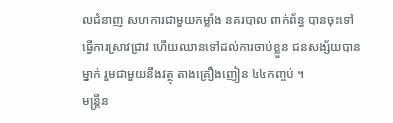លជំនាញ សហការជាមួយកម្លាំង នគរបាល ពាក់ព័ន្ធ បានចុះទៅធ្វើការស្រាវជ្រាវ ហើយឈានទៅដល់ការចាប់ខ្លួន ជនសង្ស័យបានម្នាក់ រួមជាមួយនឹងវត្ថុ តាងគ្រឿងញៀន ៤៤កញ្ចប់ ។
មន្ត្រីន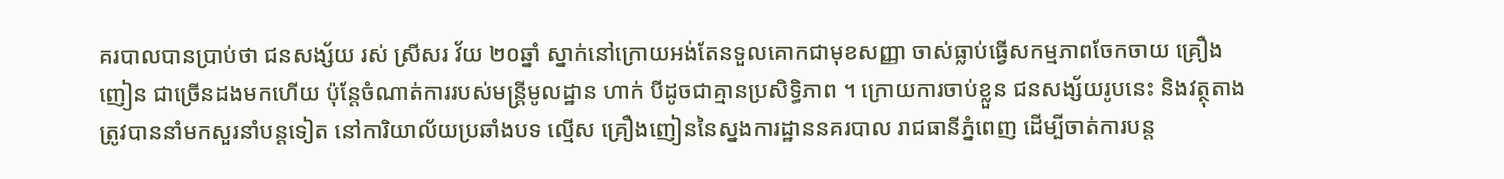គរបាលបានប្រាប់ថា ជនសង្ស័យ រស់ ស្រីសរ វ័យ ២០ឆ្នាំ ស្នាក់នៅក្រោយអង់តែនទួលគោកជាមុខសញ្ញា ចាស់ធ្លាប់ធ្វើសកម្មភាពចែកចាយ គ្រឿងញៀន ជាច្រើនដងមកហើយ ប៉ុន្តែចំណាត់ការរបស់មន្ត្រីមូលដ្ឋាន ហាក់ បីដូចជាគ្មានប្រសិទ្ធិភាព ។ ក្រោយការចាប់ខ្លួន ជនសង្ស័យរូបនេះ និងវត្ថុតាង ត្រូវបាននាំមកសួរនាំបន្ដទៀត នៅការិយាល័យប្រឆាំងបទ ល្មើស គ្រឿងញៀននៃស្នងការដ្ឋាននគរបាល រាជធានីភ្នំពេញ ដើម្បីចាត់ការបន្ដ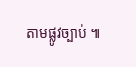តាមផ្លូវច្បាប់ ៕